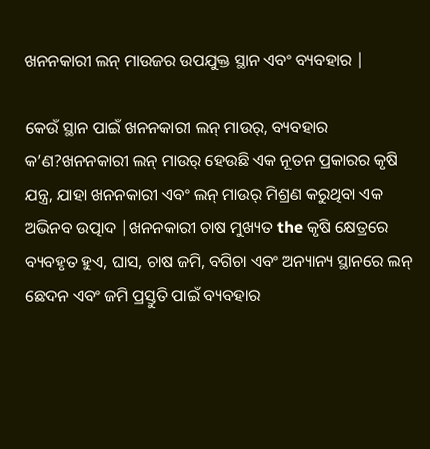ଖନନକାରୀ ଲନ୍ ମାଉଜର ଉପଯୁକ୍ତ ସ୍ଥାନ ଏବଂ ବ୍ୟବହାର |

କେଉଁ ସ୍ଥାନ ପାଇଁ ଖନନକାରୀ ଲନ୍ ମାଉର୍, ବ୍ୟବହାର କ’ଣ?ଖନନକାରୀ ଲନ୍ ମାଉର୍ ହେଉଛି ଏକ ନୂତନ ପ୍ରକାରର କୃଷି ଯନ୍ତ୍ର, ଯାହା ଖନନକାରୀ ଏବଂ ଲନ୍ ମାଉର୍ ମିଶ୍ରଣ କରୁଥିବା ଏକ ଅଭିନବ ଉତ୍ପାଦ |ଖନନକାରୀ ଚାଷ ମୁଖ୍ୟତ the କୃଷି କ୍ଷେତ୍ରରେ ବ୍ୟବହୃତ ହୁଏ, ଘାସ, ଚାଷ ଜମି, ବଗିଚା ଏବଂ ଅନ୍ୟାନ୍ୟ ସ୍ଥାନରେ ଲନ୍ ଛେଦନ ଏବଂ ଜମି ପ୍ରସ୍ତୁତି ପାଇଁ ବ୍ୟବହାର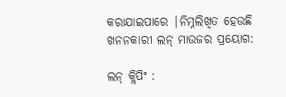କରାଯାଇପାରେ |ନିମ୍ନଲିଖିତ ହେଉଛି ଖନନକାରୀ ଲନ୍ ମାଉଜର ପ୍ରୟୋଗ:

ଲନ୍ କ୍ଲିପିଂ :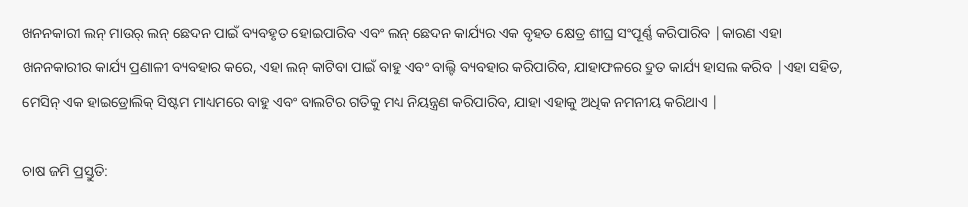ଖନନକାରୀ ଲନ୍ ମାଉର୍ ଲନ୍ ଛେଦନ ପାଇଁ ବ୍ୟବହୃତ ହୋଇପାରିବ ଏବଂ ଲନ୍ ଛେଦନ କାର୍ଯ୍ୟର ଏକ ବୃହତ କ୍ଷେତ୍ର ଶୀଘ୍ର ସଂପୂର୍ଣ୍ଣ କରିପାରିବ |କାରଣ ଏହା ଖନନକାରୀର କାର୍ଯ୍ୟ ପ୍ରଣାଳୀ ବ୍ୟବହାର କରେ, ଏହା ଲନ୍ କାଟିବା ପାଇଁ ବାହୁ ଏବଂ ବାଲ୍ଟି ବ୍ୟବହାର କରିପାରିବ, ଯାହାଫଳରେ ଦ୍ରୁତ କାର୍ଯ୍ୟ ହାସଲ କରିବ |ଏହା ସହିତ, ମେସିନ୍ ଏକ ହାଇଡ୍ରୋଲିକ୍ ସିଷ୍ଟମ ମାଧ୍ୟମରେ ବାହୁ ଏବଂ ବାଲଟିର ଗତିକୁ ମଧ୍ୟ ନିୟନ୍ତ୍ରଣ କରିପାରିବ, ଯାହା ଏହାକୁ ଅଧିକ ନମନୀୟ କରିଥାଏ |

ଚାଷ ଜମି ପ୍ରସ୍ତୁତି: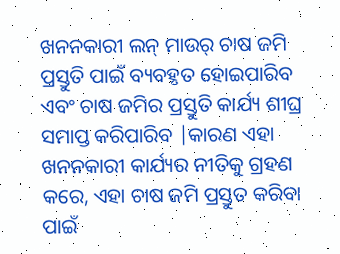ଖନନକାରୀ ଲନ୍ ମାଉର୍ ଚାଷ ଜମି ପ୍ରସ୍ତୁତି ପାଇଁ ବ୍ୟବହୃତ ହୋଇପାରିବ ଏବଂ ଚାଷ ଜମିର ପ୍ରସ୍ତୁତି କାର୍ଯ୍ୟ ଶୀଘ୍ର ସମାପ୍ତ କରିପାରିବ |କାରଣ ଏହା ଖନନକାରୀ କାର୍ଯ୍ୟର ନୀତିକୁ ଗ୍ରହଣ କରେ, ଏହା ଚାଷ ଜମି ପ୍ରସ୍ତୁତ କରିବା ପାଇଁ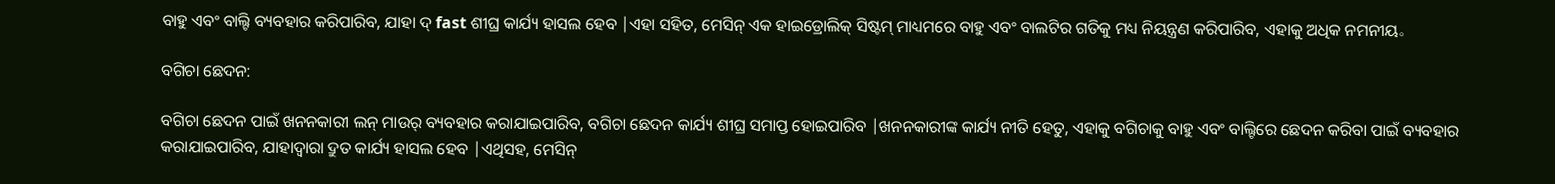ବାହୁ ଏବଂ ବାଲ୍ଟି ବ୍ୟବହାର କରିପାରିବ, ଯାହା ଦ୍ fast ଶୀଘ୍ର କାର୍ଯ୍ୟ ହାସଲ ହେବ |ଏହା ସହିତ, ମେସିନ୍ ଏକ ହାଇଡ୍ରୋଲିକ୍ ସିଷ୍ଟମ୍ ମାଧ୍ୟମରେ ବାହୁ ଏବଂ ବାଲଟିର ଗତିକୁ ମଧ୍ୟ ନିୟନ୍ତ୍ରଣ କରିପାରିବ, ଏହାକୁ ଅଧିକ ନମନୀୟ。

ବଗିଚା ଛେଦନ:

ବଗିଚା ଛେଦନ ପାଇଁ ଖନନକାରୀ ଲନ୍ ମାଉର୍ ବ୍ୟବହାର କରାଯାଇପାରିବ, ବଗିଚା ଛେଦନ କାର୍ଯ୍ୟ ଶୀଘ୍ର ସମାପ୍ତ ହୋଇପାରିବ |ଖନନକାରୀଙ୍କ କାର୍ଯ୍ୟ ନୀତି ହେତୁ, ଏହାକୁ ବଗିଚାକୁ ବାହୁ ଏବଂ ବାଲ୍ଟିରେ ଛେଦନ କରିବା ପାଇଁ ବ୍ୟବହାର କରାଯାଇପାରିବ, ଯାହାଦ୍ୱାରା ଦ୍ରୁତ କାର୍ଯ୍ୟ ହାସଲ ହେବ |ଏଥିସହ, ମେସିନ୍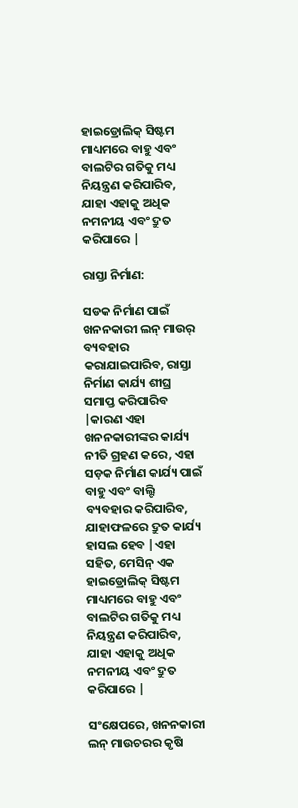ହାଇଡ୍ରୋଲିକ୍ ସିଷ୍ଟମ ମାଧ୍ୟମରେ ବାହୁ ଏବଂ ବାଲଟିର ଗତିକୁ ମଧ୍ୟ ନିୟନ୍ତ୍ରଣ କରିପାରିବ, ଯାହା ଏହାକୁ ଅଧିକ ନମନୀୟ ଏବଂ ଦ୍ରୁତ କରିପାରେ |

ରାସ୍ତା ନିର୍ମାଣ:

ସଡକ ନିର୍ମାଣ ପାଇଁ ଖନନକାରୀ ଲନ୍ ମାଉର୍ ବ୍ୟବହାର କରାଯାଇପାରିବ, ରାସ୍ତା ନିର୍ମାଣ କାର୍ଯ୍ୟ ଶୀଘ୍ର ସମାପ୍ତ କରିପାରିବ |କାରଣ ଏହା ଖନନକାରୀଙ୍କର କାର୍ଯ୍ୟ ନୀତି ଗ୍ରହଣ କରେ, ଏହା ସଡ଼କ ନିର୍ମାଣ କାର୍ଯ୍ୟ ପାଇଁ ବାହୁ ଏବଂ ବାଲ୍ଟି ବ୍ୟବହାର କରିପାରିବ, ଯାହାଫଳରେ ଦ୍ରୁତ କାର୍ଯ୍ୟ ହାସଲ ହେବ |ଏହା ସହିତ, ମେସିନ୍ ଏକ ହାଇଡ୍ରୋଲିକ୍ ସିଷ୍ଟମ ମାଧ୍ୟମରେ ବାହୁ ଏବଂ ବାଲଟିର ଗତିକୁ ମଧ୍ୟ ନିୟନ୍ତ୍ରଣ କରିପାରିବ, ଯାହା ଏହାକୁ ଅଧିକ ନମନୀୟ ଏବଂ ଦ୍ରୁତ କରିପାରେ |

ସଂକ୍ଷେପରେ, ଖନନକାରୀ ଲନ୍ ମାଉଚରର କୃଷି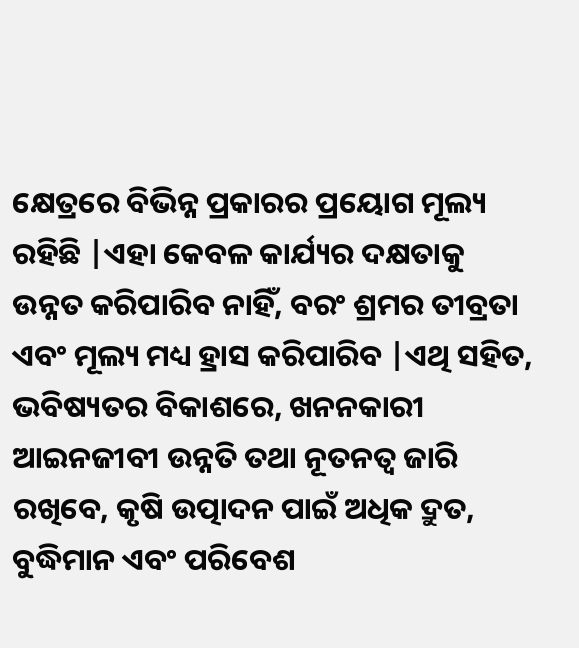କ୍ଷେତ୍ରରେ ବିଭିନ୍ନ ପ୍ରକାରର ପ୍ରୟୋଗ ମୂଲ୍ୟ ରହିଛି |ଏହା କେବଳ କାର୍ଯ୍ୟର ଦକ୍ଷତାକୁ ଉନ୍ନତ କରିପାରିବ ନାହିଁ, ବରଂ ଶ୍ରମର ତୀବ୍ରତା ଏବଂ ମୂଲ୍ୟ ମଧ୍ୟ ହ୍ରାସ କରିପାରିବ |ଏଥି ସହିତ, ଭବିଷ୍ୟତର ବିକାଶରେ, ଖନନକାରୀ ଆଇନଜୀବୀ ଉନ୍ନତି ତଥା ନୂତନତ୍ୱ ଜାରି ରଖିବେ, କୃଷି ଉତ୍ପାଦନ ପାଇଁ ଅଧିକ ଦ୍ରୁତ, ବୁଦ୍ଧିମାନ ଏବଂ ପରିବେଶ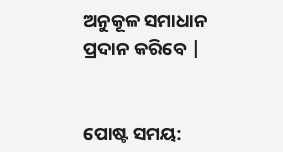ଅନୁକୂଳ ସମାଧାନ ପ୍ରଦାନ କରିବେ |


ପୋଷ୍ଟ ସମୟ: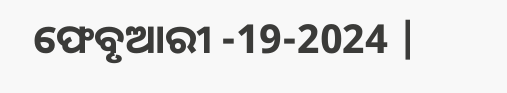ଫେବୃଆରୀ -19-2024 |